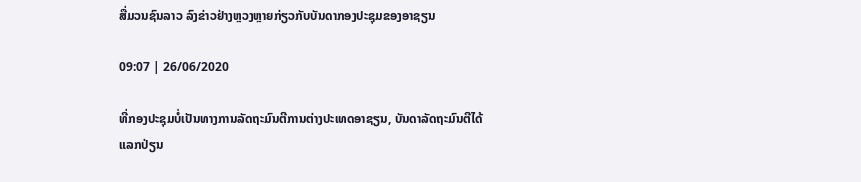ສື່ມວນຊົນລາວ ລົງຂ່າວຢ່າງຫຼວງຫຼາຍກ່ຽວກັບບັນດາກອງປະຊຸມຂອງອາຊຽນ

09:07 | 26/06/2020

ທີ່ກອງປະຊຸມບໍ່ເປັນທາງການລັດຖະມົນຕີການຕ່າງປະເທດອາຊຽນ, ບັນດາລັດຖະມົນຕີໄດ້ແລກປ່ຽນ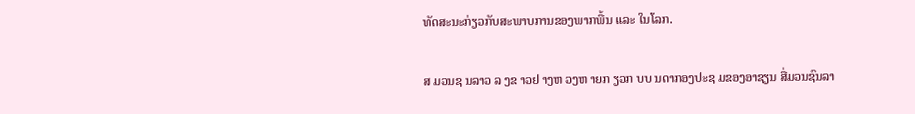ທັດສະນະກ່ຽວກັບສະພາບການຂອງພາກພື້ນ ແລະ ໃນໂລກ.

ສ ມວນຊ ນລາວ ລ ງຂ າວຢ າງຫ ວງຫ າຍກ ຽວກ ບບ ນດາກອງປະຊ ມຂອງອາຊຽນ ສື່ມວນຊົນລາ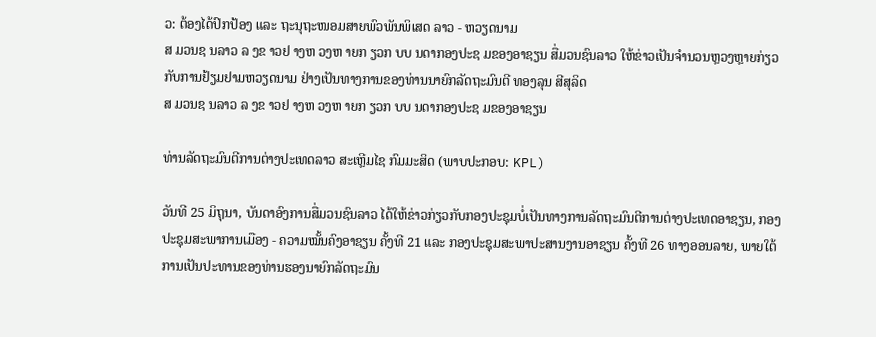ວ: ຕ້ອງໄດ້ປົກປ້ອງ ແລະ ຖະນຸຖະໜອມສາຍພົວພັນພິເສດ ລາວ - ຫວຽດນາມ
ສ ມວນຊ ນລາວ ລ ງຂ າວຢ າງຫ ວງຫ າຍກ ຽວກ ບບ ນດາກອງປະຊ ມຂອງອາຊຽນ ສື່ມວນຊົນລາວ ໃຫ້ຂ່າວເປັນຈໍານວນຫຼວງຫຼາຍກ່ຽວກັບການຢ້ຽມຢາມຫວຽດນາມ ຢ່າງເປັນທາງການຂອງທ່ານນາຍົກລັດຖະມົນຕີ ທອງລຸນ ສີສຸລິດ
ສ ມວນຊ ນລາວ ລ ງຂ າວຢ າງຫ ວງຫ າຍກ ຽວກ ບບ ນດາກອງປະຊ ມຂອງອາຊຽນ

ທ່ານລັດຖະມົນຕີການຕ່າງປະເທດລາວ ສະເຫຼີມໄຊ ກົມມະສິດ (ພາບປະກອບ: KPL)

ວັນທີ 25 ມິຖຸນາ, ບັນດາອົງການສື່ມວນຊົນລາວ ໄດ້ໃຫ້ຂ່າວກ່ຽວກັບກອງປະຊຸມບໍ່ເປັນທາງການລັດຖະມົນຕີການຕ່າງປະເທດອາຊຽນ, ກອງປະຊຸມສະພາການເມືອງ - ຄວາມໝັ້ນຄົງອາຊຽນ ຄັ້ງທີ 21 ແລະ ກອງປະຊຸມສະພາປະສານງານອາຊຽນ ຄັ້ງທີ 26 ທາງອອນລາຍ, ພາຍໃຕ້ການເປັນປະທານຂອງທ່ານຮອງນາຍົກລັດຖະມົນ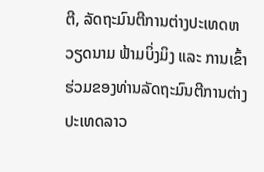ຕີ, ລັດຖະມົນຕີການຕ່າງປະເທດຫວຽດນາມ ຟ້າມບິ່ງມິງ ແລະ ການເຂົ້າຮ່ວມຂອງທ່ານລັດຖະມົນຕີການຕ່າງປະເທດລາວ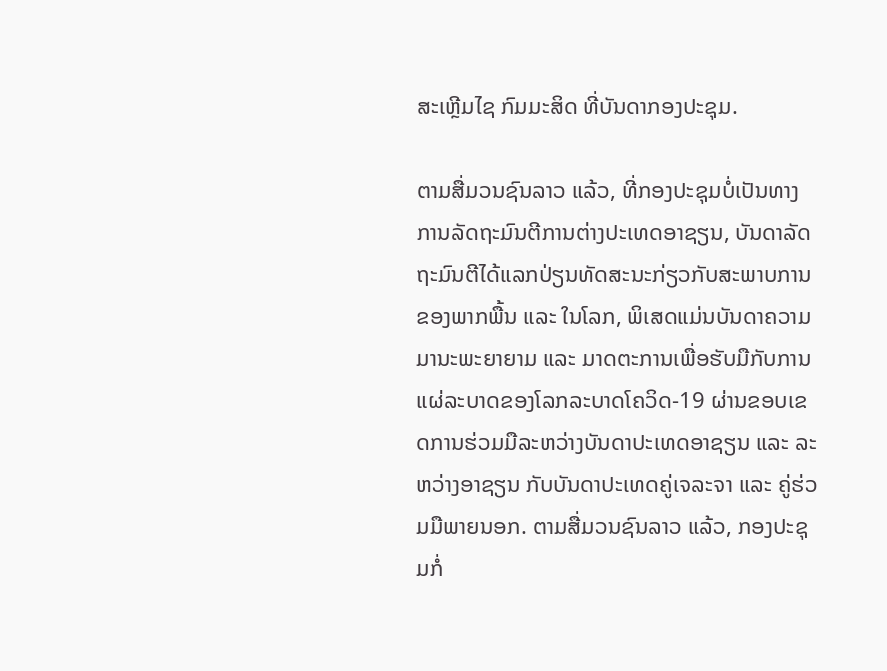ສະເຫຼີມໄຊ ກົມມະສິດ ທີ່ບັນດາກອງປະຊຸມ.

ຕາມສື່ມວນຊົນລາວ ແລ້ວ, ທີ່ກອງປະຊຸມບໍ່ເປັນທາງການລັດຖະມົນຕີການຕ່າງປະເທດອາຊຽນ, ບັນດາລັດຖະມົນຕີໄດ້ແລກປ່ຽນທັດສະນະກ່ຽວກັບສະພາບການຂອງພາກພື້ນ ແລະ ໃນໂລກ, ພິເສດແມ່ນບັນດາຄວາມມານະພະຍາຍາມ ແລະ ມາດຕະການເພື່ອຮັບມືກັບການແຜ່ລະບາດຂອງໂລກລະບາດໂຄວິດ-19 ຜ່ານຂອບເຂດການຮ່ວມມືລະຫວ່າງບັນດາປະເທດອາຊຽນ ແລະ ລະຫວ່າງອາຊຽນ ກັບບັນດາປະເທດຄູ່ເຈລະຈາ ແລະ ຄູ່ຮ່ວມມືພາຍນອກ. ຕາມສື່ມວນຊົນລາວ ແລ້ວ, ກອງປະຊຸມກໍ່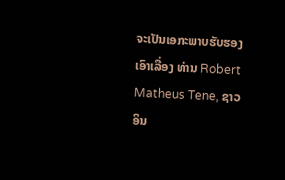ຈະເປັນເອກະພາບຮັບຮອງເອົາເລື່ອງ ທ່ານ Robert Matheus Tene, ຊາວ ອິນ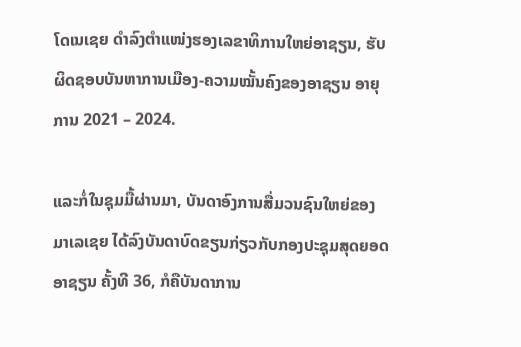ໂດເນເຊຍ ດຳລົງຕຳແໜ່ງຮອງເລຂາທິການໃຫຍ່ອາຊຽນ, ຮັບຜິດຊອບບັນຫາການເມືອງ-ຄວາມໝັ້ນຄົງຂອງອາຊຽນ ອາຍຸການ 2021 – 2024.

ແລະກໍ່ໃນຊຸມມື້ຜ່ານມາ, ບັນດາອົງການສື່ມວນຊົນໃຫຍ່ຂອງມາເລເຊຍ ໄດ້ລົງບັນດາບົດຂຽນກ່ຽວກັບກອງປະຊຸມສຸດຍອດອາຊຽນ ຄັ້ງທີ 36, ກໍຄືບັນດາການ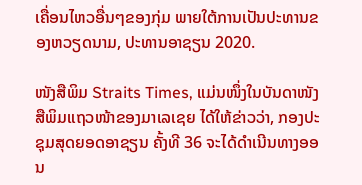ເຄື່ອນໄຫວອື່ນໆຂອງກຸ່ມ ພາຍໃຕ້ການເປັນປະທານຂອງຫວຽດນາມ, ປະທານອາຊຽນ 2020.

ໜັງສືພິມ Straits Times, ແມ່ນໜຶ່ງໃນບັນດາໜັງສືພິມແຖວໜ້າຂອງມາເລເຊຍ ໄດ້ໃຫ້ຂ່າວວ່າ, ກອງປະຊຸມສຸດຍອດອາຊຽນ ຄັ້ງທີ 36 ຈະໄດ້ດຳເນີນທາງອອນ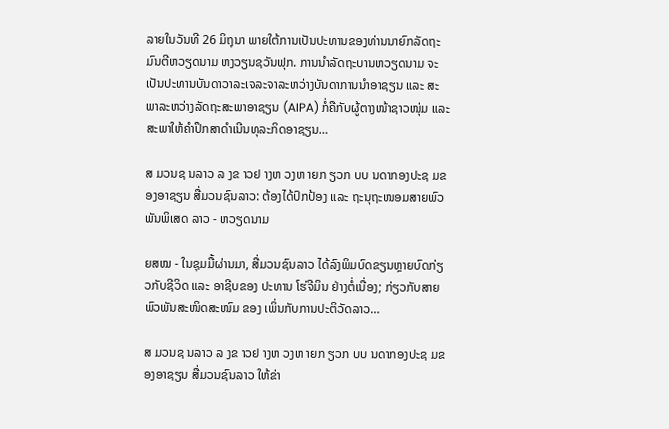ລາຍໃນວັນທີ 26 ມິຖຸນາ ພາຍໃຕ້ການເປັນປະທານຂອງທ່ານນາຍົກລັດຖະມົນຕີຫວຽດນາມ ຫງວຽນຊວັນຟຸກ. ການນຳລັດຖະບານຫວຽດນາມ ຈະເປັນປະທານບັນດາວາລະເຈລະຈາລະຫວ່າງບັນດາການນຳອາຊຽນ ແລະ ສະພາລະຫວ່າງລັດຖະສະພາອາຊຽນ (AIPA) ກໍ່ຄືກັບຜູ້ຕາງໜ້າຊາວໜຸ່ມ ແລະ ສະພາໃຫ້ຄຳປຶກສາດຳເນີນທຸລະກິດອາຊຽນ…

ສ ມວນຊ ນລາວ ລ ງຂ າວຢ າງຫ ວງຫ າຍກ ຽວກ ບບ ນດາກອງປະຊ ມຂອງອາຊຽນ ສື່ມວນຊົນລາວ: ຕ້ອງໄດ້ປົກປ້ອງ ແລະ ຖະນຸຖະໜອມສາຍພົວພັນພິເສດ ລາວ - ຫວຽດນາມ

ຍສໝ - ໃນຊຸມມື້ຜ່ານມາ, ສື່ມວນຊົນລາວ ໄດ້ລົງພິມບົດຂຽນຫຼາຍບົດກ່ຽວກັບຊີວິດ ແລະ ອາຊີບຂອງ ປະທານ ໂຮ່ຈີມິນ ຢ່າງຕໍ່ເນື່ອງ; ກ່ຽວກັບສາຍພົວພັນສະໜິດສະໜົມ ຂອງ ເພິ່ນກັບການປະຕິວັດລາວ…

ສ ມວນຊ ນລາວ ລ ງຂ າວຢ າງຫ ວງຫ າຍກ ຽວກ ບບ ນດາກອງປະຊ ມຂອງອາຊຽນ ສື່ມວນຊົນລາວ ໃຫ້ຂ່າ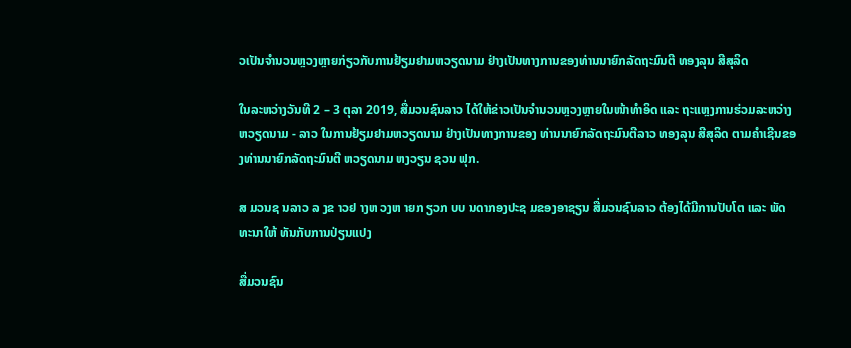ວເປັນຈໍານວນຫຼວງຫຼາຍກ່ຽວກັບການຢ້ຽມຢາມຫວຽດນາມ ຢ່າງເປັນທາງການຂອງທ່ານນາຍົກລັດຖະມົນຕີ ທອງລຸນ ສີສຸລິດ

ໃນລະຫວ່າງວັນທີ 2 – 3 ຕຸລາ 2019, ສື່ມວນຊົນລາວ ໄດ້ໃຫ້ຂ່າວເປັນຈໍານວນຫຼວງຫຼາຍໃນໜ້າທໍາອິດ ແລະ ຖະແຫຼງການຮ່ວມລະຫວ່າງ ຫວຽດນາມ - ລາວ ໃນການຢ້ຽມຢາມຫວຽດນາມ ຢ່າງເປັນທາງການຂອງ ທ່ານນາຍົກລັດຖະມົນຕີລາວ ທອງລຸນ ສີສຸລິດ ຕາມຄໍາເຊີນຂອງທ່ານນາຍົກລັດຖະມົນຕີ ຫວຽດນາມ ຫງວຽນ ຊວນ ຟຸກ.

ສ ມວນຊ ນລາວ ລ ງຂ າວຢ າງຫ ວງຫ າຍກ ຽວກ ບບ ນດາກອງປະຊ ມຂອງອາຊຽນ ສື່ມວນຊົນລາວ ຕ້ອງໄດ້ມີການປັບໂຕ ແລະ ພັດທະນາໃຫ້ ທັນກັບການປ່ຽນແປງ

ສື່ມວນຊົນ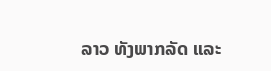ລາວ ທັງພາກລັດ ແລະ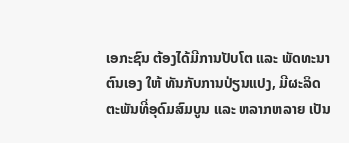ເອກະຊົນ ຕ້ອງໄດ້ມີການປັບໂຕ ແລະ ພັດທະນາຕົນເອງ ໃຫ້ ທັນກັບການປ່ຽນແປງ, ມີຜະລິດຕະພັນທີ່ອຸດົມສົມບູນ ແລະ ຫລາກຫລາຍ ເປັນ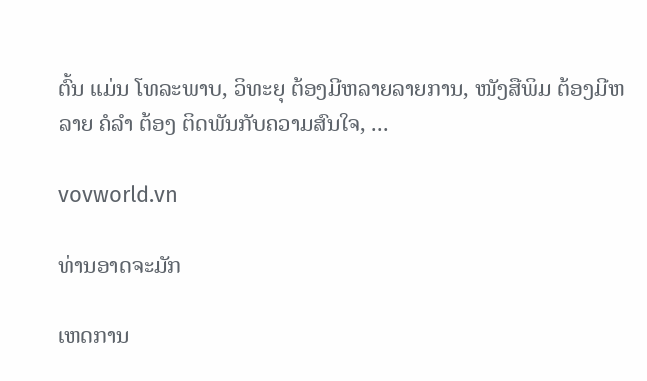ຕົ້ນ ແມ່ນ ໂທລະພາບ, ວິທະຍຸ ຕ້ອງມີຫລາຍລາຍການ, ໜັງສືພິມ ຕ້ອງມີຫລາຍ ຄໍລຳ ຕ້ອງ ຕິດພັນກັບຄວາມສົນໃຈ, ...

vovworld.vn

ທ່ານອາດຈະມັກ

ເຫດການ